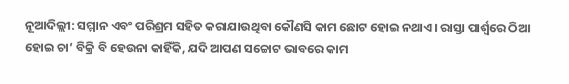ନୂଆଦିଲ୍ଲୀ: ସମ୍ମାନ ଏବଂ ପରିଶ୍ରମ ସହିତ କରାଯାଉଥିବା କୌଣସି କାମ ଛୋଟ ହୋଇ ନଥାଏ। ରାସ୍ତା ପାର୍ଶ୍ୱରେ ଠିଆ ହୋଇ ଚା’ ବିକ୍ରି ବି ହେଉନା କାହିଁକି, ଯଦି ଆପଣ ସଚ୍ଚୋଟ ଭାବରେ କାମ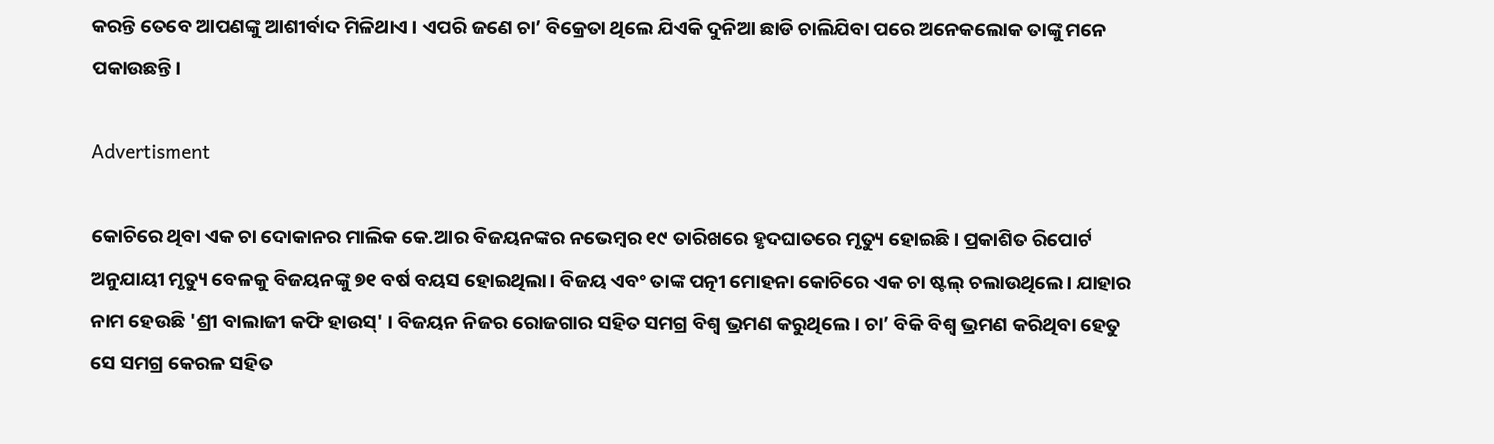କରନ୍ତି ତେବେ ଆପଣଙ୍କୁ ଆଶୀର୍ବାଦ ମିଳିଥାଏ । ଏପରି ଜଣେ ଚା’ ବିକ୍ରେତା ଥିଲେ ଯିଏକି ଦୁନିଆ ଛାଡି ଚାଲିଯିବା ପରେ ଅନେକଲୋକ ତାଙ୍କୁ ମନେ ପକାଉଛନ୍ତି।

Advertisment

କୋଚିରେ ଥିବା ଏକ ଚା ଦୋକାନର ମାଲିକ କେ.ଆର ବିଜୟନଙ୍କର ନଭେମ୍ବର ୧୯ ତାରିଖରେ ହୃଦଘାତରେ ମୃତ୍ୟୁ ହୋଇଛି। ପ୍ରକାଶିତ ରିପୋର୍ଟ ଅନୁଯାୟୀ ମୃତ୍ୟୁ ବେଳକୁ ବିଜୟନଙ୍କୁ ୭୧ ବର୍ଷ ବୟସ ହୋଇଥିଲା। ବିଜୟ ଏବଂ ତାଙ୍କ ପତ୍ନୀ ମୋହନା କୋଚିରେ ଏକ ଚା ଷ୍ଟଲ୍ ଚଲାଉଥିଲେ। ଯାହାର ନାମ ହେଉଛି 'ଶ୍ରୀ ବାଲାଜୀ କଫି ହାଉସ୍' । ବିଜୟନ ନିଜର ରୋଜଗାର ସହିତ ସମଗ୍ର ବିଶ୍ୱ ଭ୍ରମଣ କରୁଥିଲେ । ଚା’ ବିକି ବିଶ୍ବ ଭ୍ରମଣ କରିଥିବା ହେତୁ ସେ ସମଗ୍ର କେରଳ ସହିତ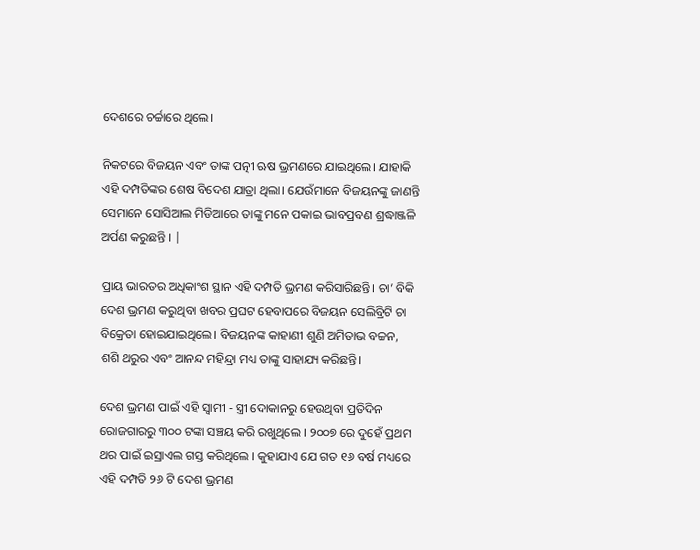ଦେଶରେ ଚର୍ଚ୍ଚାରେ ଥିଲେ।

ନିକଟରେ ବିଜୟନ ଏବଂ ତାଙ୍କ ପତ୍ନୀ ଋଷ ଭ୍ରମଣରେ ଯାଇଥିଲେ। ଯାହାକି ଏହି ଦମ୍ପତିଙ୍କର ଶେଷ ବିଦେଶ ଯାତ୍ରା ଥିଲା। ଯେଉଁମାନେ ବିଜୟନଙ୍କୁ ଜାଣନ୍ତି ସେମାନେ ସୋସିଆଲ ମିଡିଆରେ ତାଙ୍କୁ ମନେ ପକାଇ ଭାବପ୍ରବଣ ଶ୍ରଦ୍ଧାଞ୍ଜଳି ଅର୍ପଣ କରୁଛନ୍ତି । |

ପ୍ରାୟ ଭାରତର ଅଧିକାଂଶ ସ୍ଥାନ ଏହି ଦମ୍ପତି ଭ୍ରମଣ କରିସାରିଛନ୍ତି। ଚା’ ବିକି ଦେଶ ଭ୍ରମଣ କରୁଥିବା ଖବର ପ୍ରଘଟ ହେବାପରେ ବିଜୟନ ସେଲିବ୍ରିଟି ଚା ବିକ୍ରେତା ହୋଇଯାଇଥିଲେ। ବିଜୟନଙ୍କ କାହାଣୀ ଶୁଣି ଅମିତାଭ ବଚ୍ଚନ, ଶଶି ଥରୁର ଏବଂ ଆନନ୍ଦ ମହିନ୍ଦ୍ରା ମଧ୍ୟ ତାଙ୍କୁ ସାହାଯ୍ୟ କରିଛନ୍ତି।

ଦେଶ ଭ୍ରମଣ ପାଇଁ ଏହି ସ୍ୱାମୀ - ସ୍ତ୍ରୀ ଦୋକାନରୁ ହେଉଥିବା ପ୍ରତିଦିନ ରୋଜଗାରରୁ ୩୦୦ ଟଙ୍କା ସଞ୍ଚୟ କରି ରଖୁଥିଲେ । ୨୦୦୭ ରେ ଦୁହେଁ ପ୍ରଥମ ଥର ପାଇଁ ଇସ୍ରାଏଲ ଗସ୍ତ କରିଥିଲେ । କୁହାଯାଏ ଯେ ଗତ ୧୬ ବର୍ଷ ମଧ୍ୟରେ ଏହି ଦମ୍ପତି ୨୬ ଟି ଦେଶ ଭ୍ରମଣ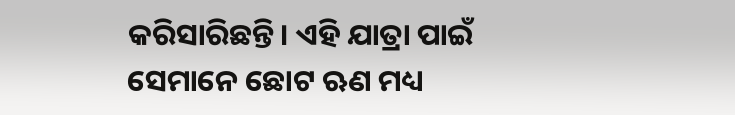କରିସାରିଛନ୍ତି। ଏହି ଯାତ୍ରା ପାଇଁ ସେମାନେ ଛୋଟ ଋଣ ମଧ୍ୟ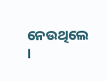ନେଉଥିଲେ ।